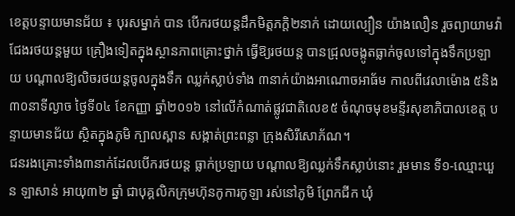ខេត្តបន្ទាយមានជ័យ ៖ បុរសម្នាក់ បាន បើករថយន្តដឹកមិត្តភក្តិ២នាក់ ដោយល្បឿន យ៉ាងលឿន រួចព្យាយាមវ៉ាជែងរថយន្តមួយ គ្រឿងទៀតក្នុងស្ថានភាពគ្រោះថ្នាក់ ធ្វើឱ្យរថយន្ត បានជ្រុលចង្កូតធ្លាក់ចូលទៅក្នុងទឹកប្រឡាយ បណ្តាលឱ្យលិចរថយន្តចូលក្នុងទឹក ឈ្លក់ស្លាប់ទាំង ៣នាក់យ៉ាងអាណោចអាធ័ម កាលពីវេលាម៉ោង ៥និង៣០នាទីល្ងាច ថ្ងៃទី០៤ ខែកញ្ញា ឆ្នាំ២០១៦ នៅលើកំណាត់ផ្លូវជាតិលេខ៥ ចំណុចមុខមន្ទីរសុខាភិបាលខេត្ត បន្ទាយមានជ័យ ស្ថិតក្នុងភូមិ ក្បាលស្ពាន សង្កាត់ព្រះពន្លា ក្រុងសិរីសោភ័ណ។
ជនរងគ្រោះទាំង៣នាក់ដែលបើករថយន្ត ធ្លាក់ប្រឡាយ បណ្តាលឱ្យឈ្លក់ទឹកស្លាប់នោះ រួមមាន ទី១-ឈ្មោះឃួន ឡាសាន់ អាយុ៣២ ឆ្នាំ ជាបុគ្គលិកក្រុមហ៊ុនកូការកូឡា រស់នៅភូមិ ព្រែកជីក ឃុំ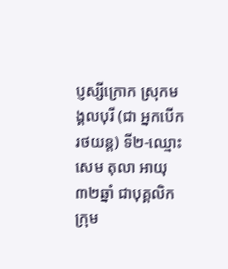ប្ញស្សីក្រោក ស្រុកមង្គលបុរី (ជា អ្នកបើករថយន្ត) ទី២-ឈ្មោះសេម តុលា អាយុ ៣២ឆ្នាំ ជាបុគ្គលិកក្រុម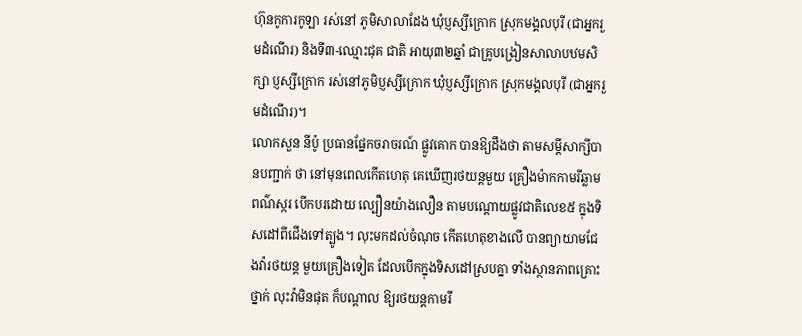ហ៊ុនកូការកូឡា រស់នៅ ភូមិសាលាដែង ឃុំប្ញស្សីក្រោក ស្រុកមង្គលបុរី (ជាអ្នករួមដំណើរ) និងទី៣-ឈ្មោះជុគ ជាតិ អាយុ៣២ឆ្នាំ ជាគ្រូបង្រៀនសាលាបឋមសិក្សា ប្ញស្សីក្រោក រស់នៅភូមិប្ញស្សីក្រោក ឃុំប្ញស្សីក្រោក ស្រុកមង្គលបុរី (ជាអ្នករួមដំណើរ)។
លោកសួន នីប៉ូ ប្រធានផ្នែកចរាចរណ៍ ផ្លូវគោក បានឱ្យដឹងថា តាមសម្តីសាក្សីបានបញ្ជាក់ ថា នៅមុនពេលកើតហេតុ គេឃើញរថយន្តមួយ គ្រឿងម៉ាកកាមរីឆ្លាម ពណ៌ស្ករ បើកបរដោយ ល្បឿនយ៉ាងលឿន តាមបណ្តោយផ្លូវជាតិលេខ៥ ក្នុងទិសដៅពីជើងទៅត្បូង។ លុះមកដល់ចំណុច កើតហេតុខាងលើ បានព្យាយាមជែងវ៉ារថយន្ត មួយគ្រឿងទៀត ដែលបើកក្នុងទិសដៅស្របគ្នា ទាំងស្ថានភាពគ្រោះថ្នាក់ លុះវ៉ាមិនផុត ក៏បណ្តាល ឱ្យរថយន្តកាមរី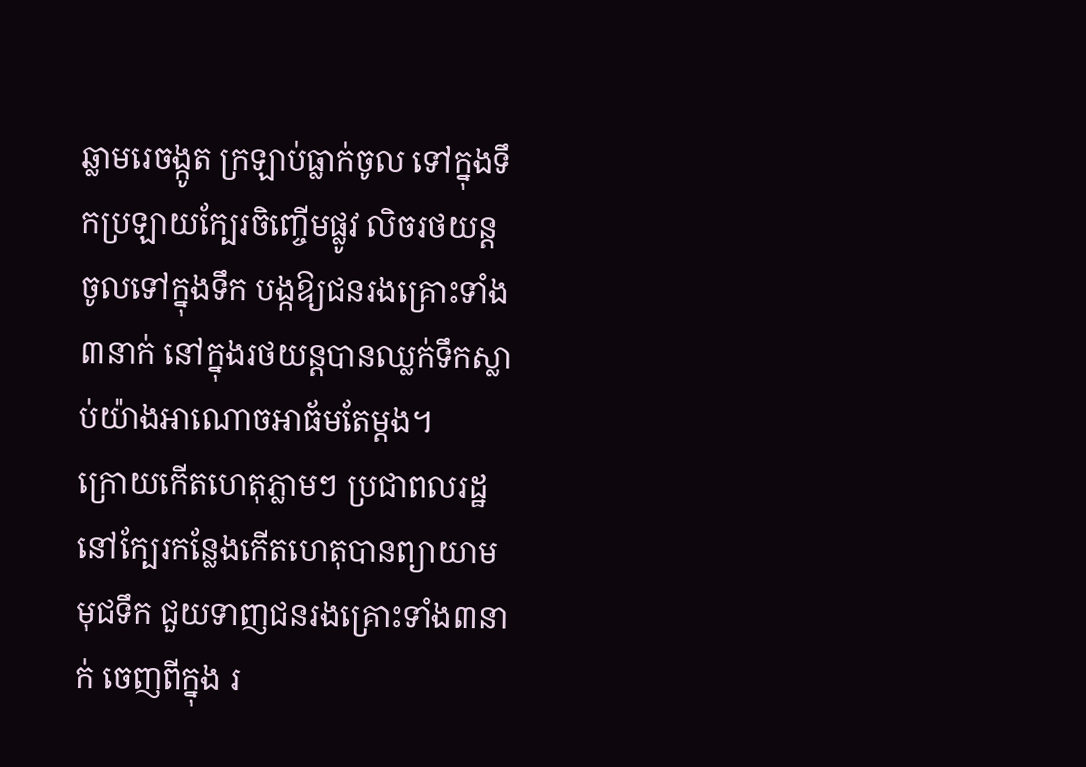ឆ្លាមរេចង្កូត ក្រឡាប់ធ្លាក់ចូល ទៅក្នុងទឹកប្រឡាយក្បែរចិញ្ចើមផ្លូវ លិចរថយន្ត ចូលទៅក្នុងទឹក បង្កឱ្យជនរងគ្រោះទាំង៣នាក់ នៅក្នុងរថយន្តបានឈ្លក់ទឹកស្លាប់យ៉ាងអាណោចអាធ័មតែម្តង។
ក្រោយកើតហេតុភ្លាមៗ ប្រជាពលរដ្ឋ នៅក្បែរកន្លែងកើតហេតុបានព្យាយាមមុជទឹក ជួយទាញជនរងគ្រោះទាំង៣នាក់ ចេញពីក្នុង រ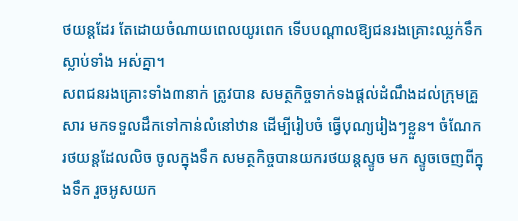ថយន្តដែរ តែដោយចំណាយពេលយូរពេក ទើបបណ្តាលឱ្យជនរងគ្រោះឈ្លក់ទឹកស្លាប់ទាំង អស់គ្នា។
សពជនរងគ្រោះទាំង៣នាក់ ត្រូវបាន សមត្ថកិច្ចទាក់ទងផ្តល់ដំណឹងដល់ក្រុមគ្រួសារ មកទទួលដឹកទៅកាន់លំនៅឋាន ដើម្បីរៀបចំ ធ្វើបុណ្យរៀងៗខ្លួន។ ចំណែករថយន្តដែលលិច ចូលក្នុងទឹក សមត្ថកិច្ចបានយករថយន្តស្ទូច មក ស្ទូចចេញពីក្នុងទឹក រួចអូសយក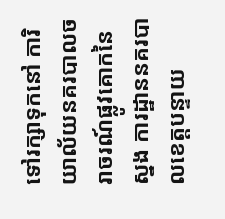ទៅរក្សាទុកនៅ ការិយាល័យនគរបាលចរាចរណ៍ផ្លូវគោកនៃស្នង ការដ្ឋាននគរបាលខេត្តបន្ទាយ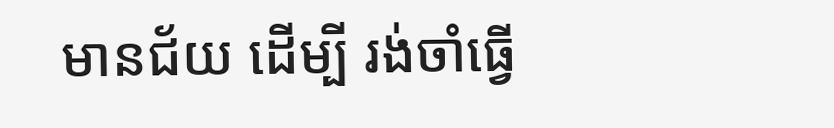មានជ័យ ដើម្បី រង់ចាំធ្វើ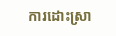ការដោះស្រា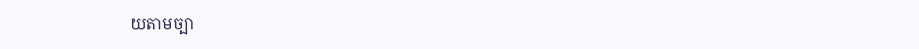យតាមច្បា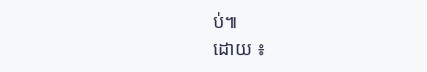ប់៕
ដោយ ៖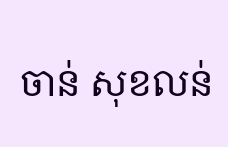ចាន់ សុខលន់